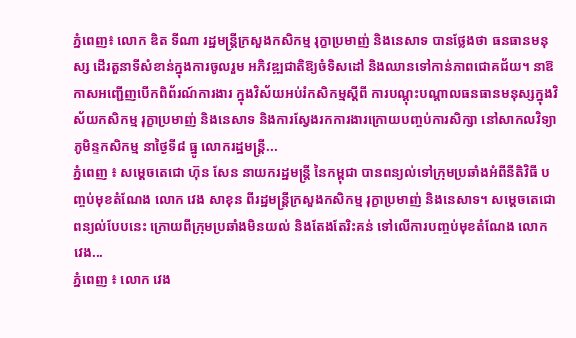ភ្នំពេញ៖ លោក ឌិត ទីណា រដ្ឋមន្ត្រីក្រសួងកសិកម្ម រុក្ខាប្រមាញ់ និងនេសាទ បានថ្លែងថា ធនធានមនុស្ស ដើរតួនាទីសំខាន់ក្នុងការចូលរួម អភិវឌ្ឍជាតិឱ្យចំទិសដៅ និងឈានទៅកាន់ភាពជោគជ័យ។ នាឱកាសអញ្ជើញបើកពិព័រណ៍ការងារ ក្នុងវិស័យអប់រំកសិកម្មស្តីពី ការបណ្តុះបណ្តាលធនធានមនុស្សក្នុងវិស័យកសិកម្ម រុក្ខាប្រមាញ់ និងនេសាទ និងការស្វែងរកការងារក្រោយបញ្ចប់ការសិក្សា នៅសាកលវិទ្យាភូមិន្ទកសិកម្ម នាថ្ងៃទី៨ ធ្នូ លោករដ្ឋមន្ដ្រី...
ភ្នំពេញ ៖ សម្ដេចតេជោ ហ៊ុន សែន នាយករដ្ឋមន្ត្រី នៃកម្ពុជា បានពន្យល់ទៅក្រុមប្រឆាំងអំពីនីតិវិធី បញ្ចប់មុខតំណែង លោក វេង សាខុន ពីរដ្ឋមន្ត្រីក្រសួងកសិកម្ម រុក្ខាប្រមាញ់ និងនេសាទ។ សម្ដេចតេជោ ពន្យល់បែបនេះ ក្រោយពីក្រុមប្រឆាំងមិនយល់ និងតែងតែរិះគន់ ទៅលើការបញ្ចប់មុខតំណែង លោក វេង...
ភ្នំពេញ ៖ លោក វេង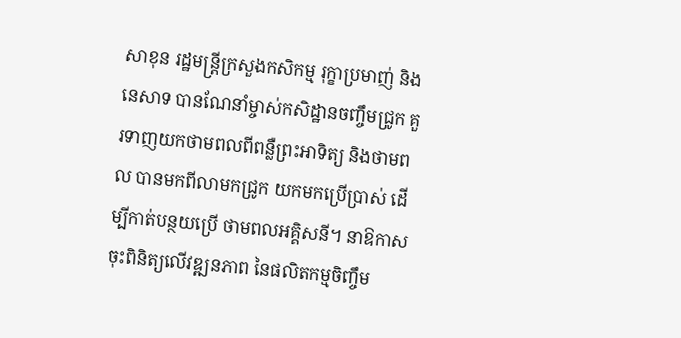សាខុន រដ្ឋមន្ត្រីក្រសួងកសិកម្ម រុក្ខាប្រមាញ់ និងនេសាទ បានណែនាំម្ចាស់កសិដ្ឋានចញ្ចឹមជ្រូក គួរទាញយកថាមពលពីពន្លឺព្រះអាទិត្យ និងថាមពល បានមកពីលាមកជ្រូក យកមកប្រើប្រាស់ ដើម្បីកាត់បន្ថយប្រើ ថាមពលអគ្គិសនី។ នាឱកាសចុះពិនិត្យលើវឌ្ឍនភាព នៃផលិតកម្មចិញ្ចឹម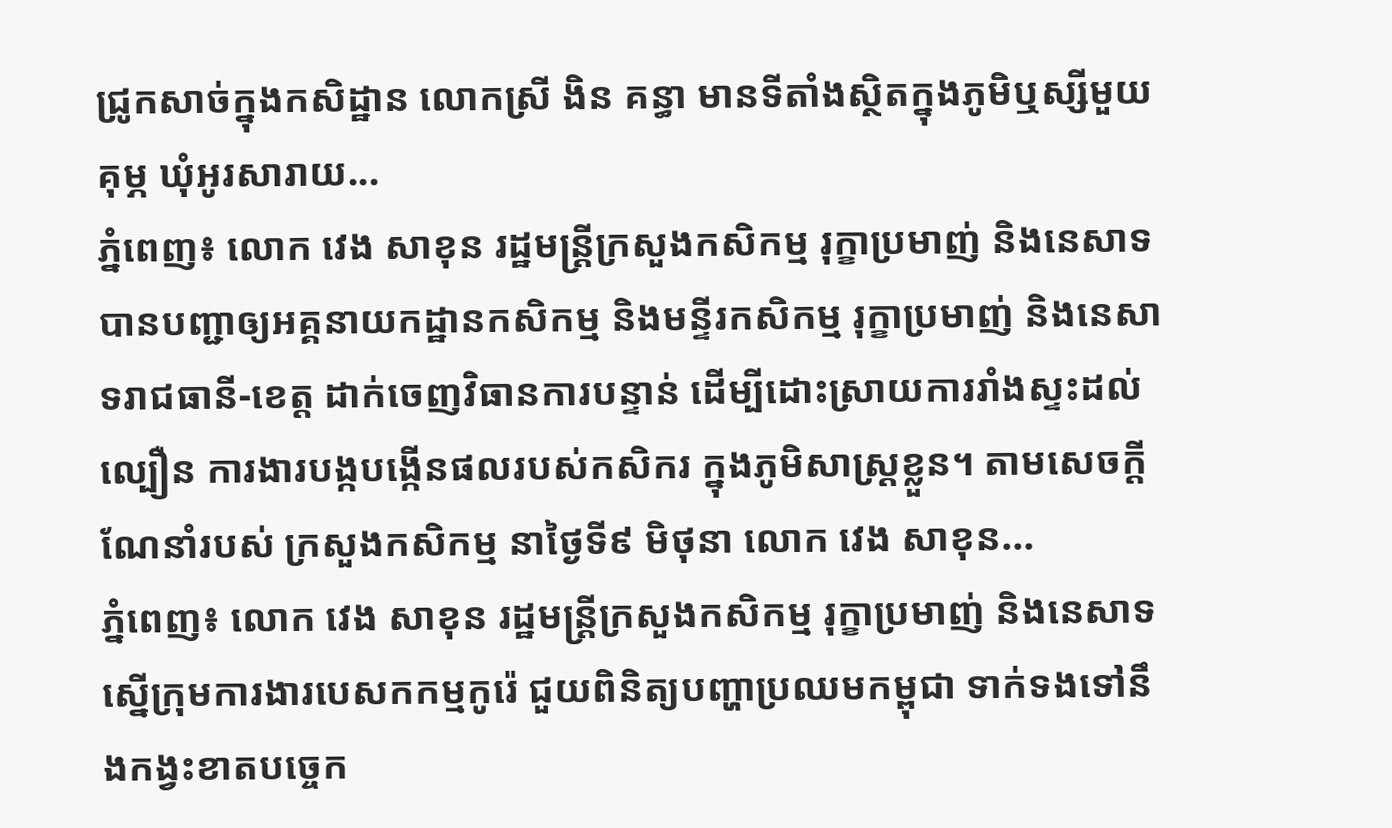ជ្រូកសាច់ក្នុងកសិដ្ឋាន លោកស្រី ងិន គន្ធា មានទីតាំងស្ថិតក្នុងភូមិឬស្សីមួយគុម្ភ ឃុំអូរសារាយ...
ភ្នំពេញ៖ លោក វេង សាខុន រដ្ឋមន្ដ្រីក្រសួងកសិកម្ម រុក្ខាប្រមាញ់ និងនេសាទ បានបញ្ជាឲ្យអគ្គនាយកដ្ឋានកសិកម្ម និងមន្ទីរកសិកម្ម រុក្ខាប្រមាញ់ និងនេសាទរាជធានី-ខេត្ត ដាក់ចេញវិធានការបន្ទាន់ ដើម្បីដោះស្រាយការរាំងស្ទះដល់ល្បឿន ការងារបង្កបង្កើនផលរបស់កសិករ ក្នុងភូមិសាស្ដ្រខ្លួន។ តាមសេចក្ដីណែនាំរបស់ ក្រសួងកសិកម្ម នាថ្ងៃទី៩ មិថុនា លោក វេង សាខុន...
ភ្នំពេញ៖ លោក វេង សាខុន រដ្ឋមន្ដ្រីក្រសួងកសិកម្ម រុក្ខាប្រមាញ់ និងនេសាទ ស្នើក្រុមការងារបេសកកម្មកូរ៉េ ជួយពិនិត្យបញ្ហាប្រឈមកម្ពុជា ទាក់ទងទៅនឹងកង្វះខាតបច្ចេក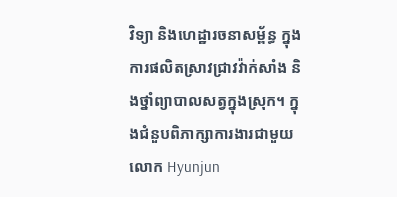វិទ្យា និងហេដ្ឋារចនាសម្ព័ន្ធ ក្នុងការផលិតស្រាវជ្រាវវ៉ាក់សាំង និងថ្នាំព្យាបាលសត្វក្នុងស្រុក។ ក្នុងជំនួបពិភាក្សាការងារជាមួយ លោក Hyunjun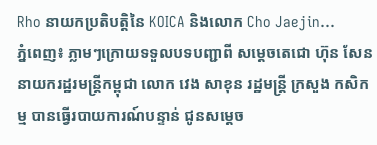Rho នាយកប្រតិបត្តិនៃ KOICA និងលោក Cho Jaejin...
ភ្នំពេញ៖ ភ្លាមៗក្រោយទទួលបទបញ្ជាពី សម្តេចតេជោ ហ៊ុន សែន នាយករដ្ឋរមន្រ្តីកម្ពុជា លោក វេង សាខុន រដ្ឋមន្រ្តី ក្រសួង កសិកម្ម បានធ្វេីរបាយការណ៍បន្ទាន់ ជូនសម្តេច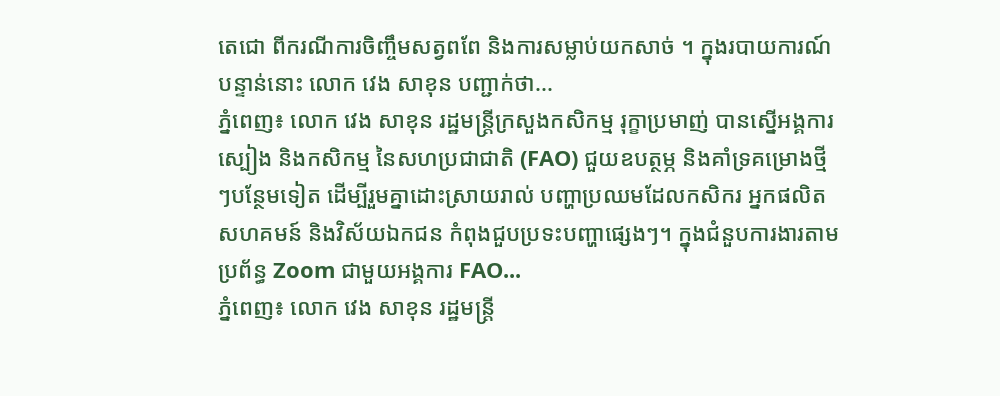តេជោ ពីករណីការចិញ្ចឹមសត្វពពែ និងការសម្លាប់យកសាច់ ។ ក្នុងរបាយការណ៍បន្ទាន់នោះ លោក វេង សាខុន បញ្ជាក់ថា...
ភ្នំពេញ៖ លោក វេង សាខុន រដ្ឋមន្រ្តីក្រសួងកសិកម្ម រុក្ខាប្រមាញ់ បានស្នើអង្គការស្បៀង និងកសិកម្ម នៃសហប្រជាជាតិ (FAO) ជួយឧបត្ថម្ភ និងគាំទ្រគម្រោងថ្មីៗបន្ថែមទៀត ដើម្បីរួមគ្នាដោះស្រាយរាល់ បញ្ហាប្រឈមដែលកសិករ អ្នកផលិត សហគមន៍ និងវិស័យឯកជន កំពុងជួបប្រទះបញ្ហាផ្សេងៗ។ ក្នុងជំនួបការងារតាមប្រព័ន្ធ Zoom ជាមួយអង្គការ FAO...
ភ្នំពេញ៖ លោក វេង សាខុន រដ្ឋមន្ដ្រី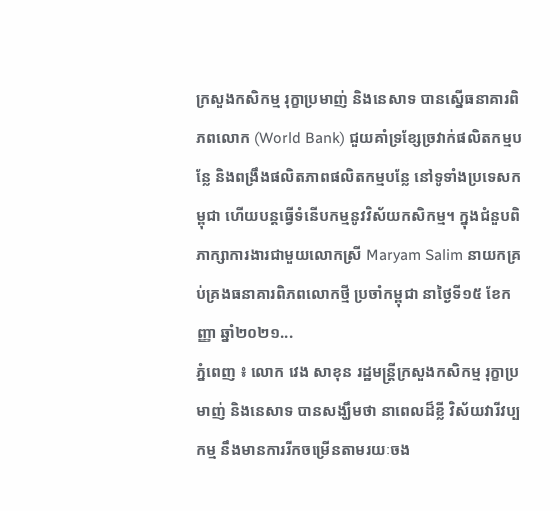ក្រសួងកសិកម្ម រុក្ខាប្រមាញ់ និងនេសាទ បានស្នើធនាគារពិភពលោក (World Bank) ជួយគាំទ្រខ្សែច្រវាក់ផលិតកម្មបន្លែ និងពង្រឹងផលិតភាពផលិតកម្មបន្លែ នៅទូទាំងប្រទេសកម្ពុជា ហើយបន្តធ្វើទំនើបកម្មនូវវិស័យកសិកម្ម។ ក្នុងជំនួបពិភាក្សាការងារជាមួយលោកស្រី Maryam Salim នាយកគ្រប់គ្រងធនាគារពិភពលោកថ្មី ប្រចាំកម្ពុជា នាថ្ងៃទី១៥ ខែកញ្ញា ឆ្នាំ២០២១...
ភ្នំពេញ ៖ លោក វេង សាខុន រដ្ឋមន្រ្តីក្រសួងកសិកម្ម រុក្ខាប្រមាញ់ និងនេសាទ បានសង្ឃឹមថា នាពេលដ៏ខ្លី វិស័យវារីវប្បកម្ម នឹងមានការរីកចម្រើនតាមរយៈចង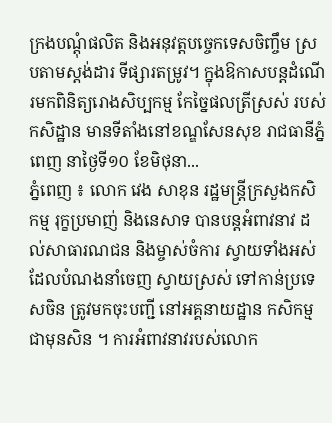ក្រងបណ្តុំផលិត និងអនុវត្តបច្ចេកទេសចិញ្ចឹម ស្របតាមស្តង់ដារ ទីផ្សារតម្រូវ។ ក្នុងឱកាសបន្តដំណើរមកពិនិត្យរោងសិប្បកម្ម កែច្នៃផលត្រីស្រស់ របស់កសិដ្ឋាន មានទីតាំងនៅខណ្ឌសែនសុខ រាជធានីភ្នំពេញ នាថ្ងៃទី១០ ខែមិថុនា...
ភ្នំពេញ ៖ លោក វេង សាខុន រដ្ឋមន្ដ្រីក្រសួងកសិកម្ម រុក្ខប្រមាញ់ និងនេសាទ បានបន្ដអំពាវនាវ ដល់សាធារណជន និងម្ចាស់ចំការ ស្វាយទាំងអស់ ដែលបំណងនាំចេញ ស្វាយស្រស់ ទៅកាន់ប្រទេសចិន ត្រូវមកចុះបញ្ជី នៅអគ្គនាយដ្ឋាន កសិកម្មជាមុនសិន ។ ការអំពាវនាវរបស់លោក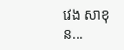វេង សាខុន...